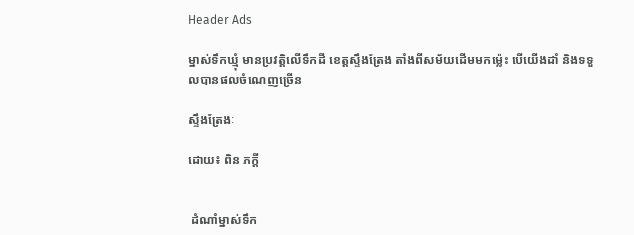Header Ads

ម្នាស់ទឹកឃ្មុំ មានប្រវត្តិលើទឹកដី ខេត្តស្ទឹងត្រែង តាំងពីសម័យដើមមកម្ល៉េះ បើយើងដាំ និងទទួលបានផលចំណេញច្រើន

ស្ទឹងត្រែងៈ

ដោយ៖ ពិន ភក្តី


 ដំណាំម្នាស់ទឹក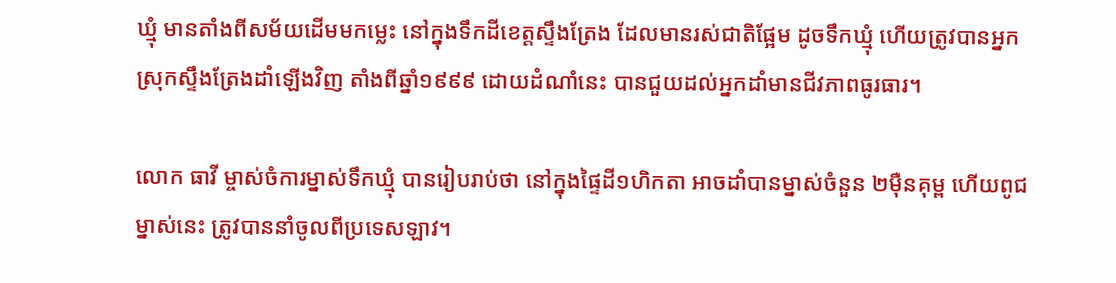ឃ្មុំ មានតាំងពីសម័យដើមមកម្លេះ នៅក្នុងទឹកដីខេត្តស្ទឹងត្រែង ដែលមានរស់ជាតិផ្អែម ដូចទឹកឃ្មុំ ហើយត្រូវបានអ្នកស្រុកស្ទឹងត្រែងដាំឡើងវិញ តាំងពីឆ្នាំ១៩៩៩ ដោយដំណាំនេះ បានជួយដល់អ្នកដាំមានជីវភាពធូរធារ។

លោក ធាវី ម្ចាស់ចំការម្នាស់ទឹកឃ្មុំ បានរៀបរាប់ថា នៅក្នុងផ្ទៃដី១ហិកតា អាចដាំបានម្នាស់ចំនួន ២ម៉ឺនគុម្ព ហើយពូជម្នាស់នេះ ត្រូវបាននាំចូលពីប្រទេសឡាវ។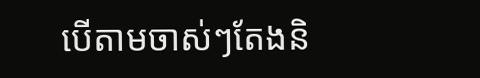បើតាមចាស់ៗតែងនិ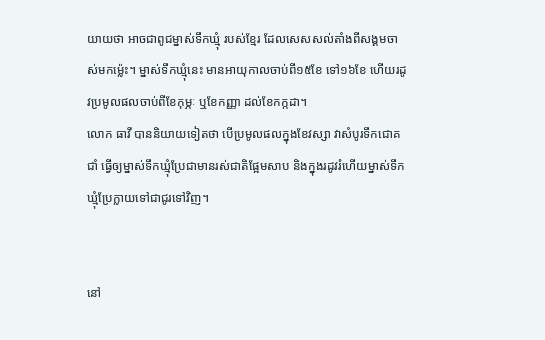យាយថា អាចជាពូជម្នាស់ទឹកឃ្មុំ របស់ខ្មែរ ដែលសេសសល់តាំងពីសង្គមចាស់មកម្ល៉េះ។ ម្នាស់ទឹកឃ្មុំនេះ មានអាយុកាលចាប់ពី១៥ខែ ទៅ១៦ខែ ហើយរដូវប្រមូលផលចាប់ពីខែកុម្ភៈ ឬខែកញ្ញា ដល់ខែកក្កដា។
លោក ធាវី បាននិយាយទៀតថា បើប្រមូលផលក្នុងខែវស្សា វាសំបូរទឹកជោគជាំ ធ្វើឲ្យម្នាស់ទឹកឃ្មុំប្រែជាមានរស់ជាតិផ្អែមសាប និងក្នុងរដូវរំហើយម្នាស់ទឹកឃ្មុំប្រែក្លាយទៅជាជូរទៅវិញ។


នៅ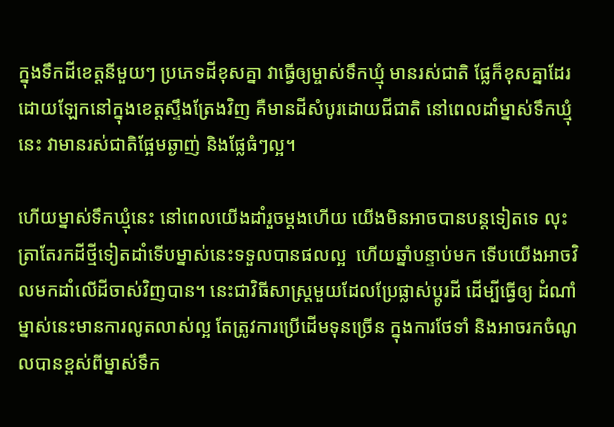ក្នុងទឹកដីខេត្តនីមួយៗ ប្រភេទដីខុសគ្នា វាធ្វើឲ្យម្ចាស់ទឹកឃ្មុំ មានរស់ជាតិ ផ្លែក៏ខុសគ្នាដែរ ដោយឡែកនៅក្នុងខេត្តស្ទឹងត្រែងវិញ គឺមានដីសំបូរដោយជីជាតិ នៅពេលដាំម្នាស់ទឹកឃ្មុំនេះ វាមានរស់ជាតិផ្អែមឆ្ងាញ់ និងផ្លែធំៗល្អ។

ហើយម្នាស់ទឹកឃ្មុំនេះ នៅពេលយើងដាំរួចម្តងហើយ យើងមិនអាចបានបន្តទៀតទេ លុះត្រាតែរកដីថ្មីទៀតដាំទើបម្នាស់នេះទទួលបានផលល្អ  ហើយឆ្នាំបន្ទាប់មក ទើបយើងអាចវិលមកដាំលើដីចាស់វិញបាន។ នេះជាវិធីសាស្ត្រមួយដែលប្រែផ្លាស់ប្តូរដី ដើម្បីធ្វើឲ្យ ដំណាំម្នាស់នេះមានការលូតលាស់ល្អ តែត្រូវការប្រើដើមទុនច្រើន ក្នុងការថែទាំ និងអាចរកចំណូលបានខ្ពស់ពីម្នាស់ទឹក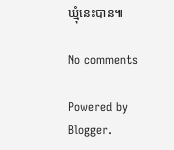ឃ្មុំនេះបាន៕

No comments

Powered by Blogger.